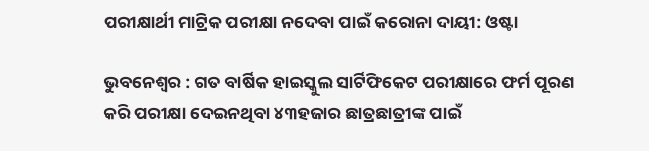ପରୀକ୍ଷାର୍ଥୀ ମାଟ୍ରିକ ପରୀକ୍ଷା ନଦେବା ପାଇଁ କରୋନା ଦାୟୀ: ଓଷ୍ଟା

ଭୁବନେଶ୍ୱର : ଗତ ବାର୍ଷିକ ହାଇସ୍କୁଲ ସାର୍ଟିଫିକେଟ ପରୀକ୍ଷାରେ ଫର୍ମ ପୂରଣ କରି ପରୀକ୍ଷା ଦେଇନଥିବା ୪୩ହଜାର ଛାତ୍ରଛାତ୍ରୀଙ୍କ ପାଇଁ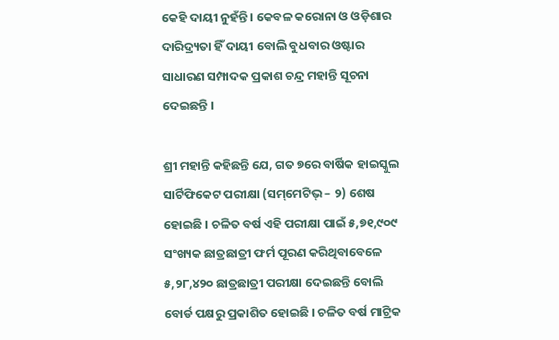କେହି ଦାୟୀ ନୁହଁନ୍ତି । କେବଳ କରୋନା ଓ ଓଡ଼ିଶାର ଦାରିଦ୍ର‌୍ୟତା ହିଁ ଦାୟୀ ବୋଲି ବୁଧବାର ଓଷ୍ଟାର ସାଧାରଣ ସମ୍ପାଦକ ପ୍ରକାଶ ଚନ୍ଦ୍ର ମହାନ୍ତି ସୂଚନା ଦେଇଛନ୍ତି ।

ଶ୍ରୀ ମହାନ୍ତି କହିଛନ୍ତି ଯେ, ଗତ ୭ରେ ବାର୍ଷିକ ହାଇସ୍କୁଲ ସାର୍ଟିଫିକେଟ ପରୀକ୍ଷା (ସମ୍‌ମେଟିଭ୍ – ୨) ଶେଷ ହୋଇଛି । ଚଳିତ ବର୍ଷ ଏହି ପରୀକ୍ଷା ପାଇଁ ୫,୭୧,୯୦୯ ସଂଖ୍ୟକ ଛାତ୍ରଛାତ୍ରୀ ଫର୍ମ ପୂରଣ କରିଥିବାବେଳେ ୫,୨୮,୪୨୦ ଛାତ୍ରଛାତ୍ରୀ ପରୀକ୍ଷା ଦେଇଛନ୍ତି ବୋଲି ବୋର୍ଡ ପକ୍ଷରୁ ପ୍ରକାଶିତ ହୋଇଛି । ଚଳିତ ବର୍ଷ ମାଟ୍ରିକ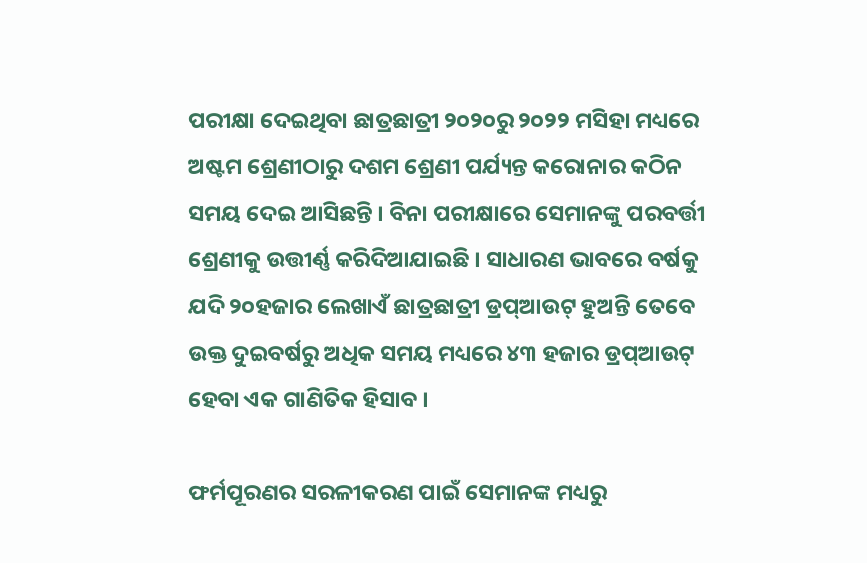ପରୀକ୍ଷା ଦେଇଥିବା ଛାତ୍ରଛାତ୍ରୀ ୨୦୨୦ରୁ ୨୦୨୨ ମସିହା ମଧ୍ୟରେ ଅଷ୍ଟମ ଶ୍ରେଣୀଠାରୁ ଦଶମ ଶ୍ରେଣୀ ପର୍ଯ୍ୟନ୍ତ କରୋନାର କଠିନ ସମୟ ଦେଇ ଆସିଛନ୍ତି । ବିନା ପରୀକ୍ଷାରେ ସେମାନଙ୍କୁ ପରବର୍ତ୍ତୀ ଶ୍ରେଣୀକୁ ଉତ୍ତୀର୍ଣ୍ଣ କରିଦିଆଯାଇଛି । ସାଧାରଣ ଭାବରେ ବର୍ଷକୁ ଯଦି ୨୦ହଜାର ଲେଖାଏଁ ଛାତ୍ରଛାତ୍ରୀ ଡ୍ରପ୍‌ଆଉଟ୍ ହୁଅନ୍ତି ତେବେ ଉକ୍ତ ଦୁଇବର୍ଷରୁ ଅଧିକ ସମୟ ମଧ୍ୟରେ ୪୩ ହଜାର ଡ୍ରପ୍‌ଆଉଟ୍ ହେବା ଏକ ଗାଣିତିକ ହିସାବ ।

ଫର୍ମପୂରଣର ସରଳୀକରଣ ପାଇଁ ସେମାନଙ୍କ ମଧ୍ୟରୁ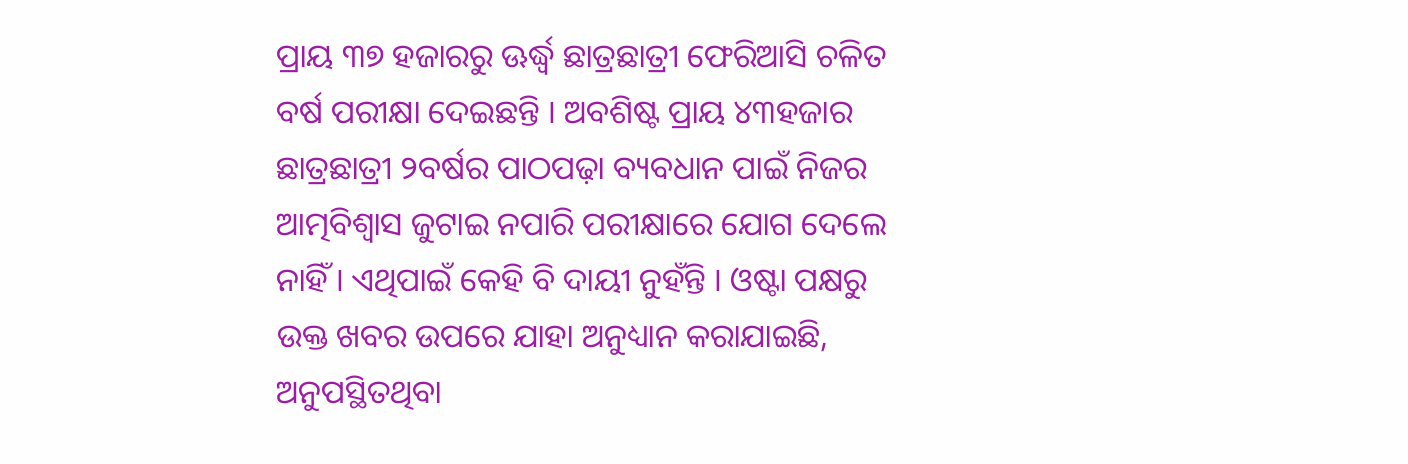ପ୍ରାୟ ୩୭ ହଜାରରୁ ଊର୍ଦ୍ଧ୍ୱ ଛାତ୍ରଛାତ୍ରୀ ଫେରିଆସି ଚଳିତ ବର୍ଷ ପରୀକ୍ଷା ଦେଇଛନ୍ତି । ଅବଶିଷ୍ଟ ପ୍ରାୟ ୪୩ହଜାର ଛାତ୍ରଛାତ୍ରୀ ୨ବର୍ଷର ପାଠପଢ଼ା ବ୍ୟବଧାନ ପାଇଁ ନିଜର ଆତ୍ମବିଶ୍ୱାସ ଜୁଟାଇ ନପାରି ପରୀକ୍ଷାରେ ଯୋଗ ଦେଲେ ନାହିଁ । ଏଥିପାଇଁ କେହି ବି ଦାୟୀ ନୁହଁନ୍ତି । ଓଷ୍ଟା ପକ୍ଷରୁ ଉକ୍ତ ଖବର ଉପରେ ଯାହା ଅନୁଧ୍ୟାନ କରାଯାଇଛି, ଅନୁପସ୍ଥିତଥିବା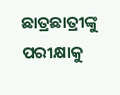ଛାତ୍ରଛାତ୍ରୀଙ୍କୁ ପରୀକ୍ଷାକୁ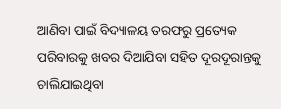ଆଣିବା ପାଇଁ ବିଦ୍ୟାଳୟ ତରଫରୁ ପ୍ରତ୍ୟେକ ପରିବାରକୁ ଖବର ଦିଆଯିବା ସହିତ ଦୂରଦୂରାନ୍ତକୁ ଚାଲିଯାଇଥିବା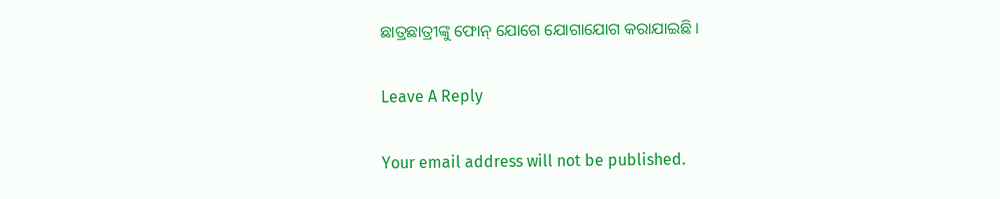ଛାତ୍ରଛାତ୍ରୀଙ୍କୁ ଫୋନ୍ ଯୋଗେ ଯୋଗାଯୋଗ କରାଯାଇଛି ।

Leave A Reply

Your email address will not be published.